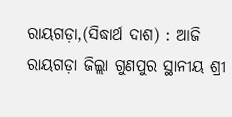ରାୟଗଡ଼ା,(ସିଦ୍ଧାର୍ଥ ଦାଶ) : ଆଜି ରାୟଗଡ଼ା ଜିଲ୍ଲା ଗୁଣପୁର ସ୍ଥାନୀୟ ଶ୍ରୀ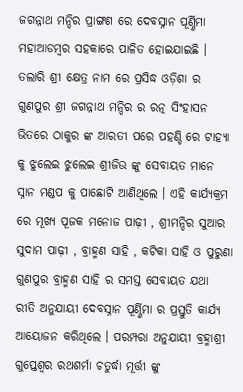ଜଗନ୍ନାଥ ମନ୍ଦିର ପ୍ରାଙ୍ଗଣ ରେ ଦେବସ୍ନାନ ପୂର୍ଣ୍ଣିମା ମହାଆଡମ୍ବର ସହକାରେ ପାଳିତ ହୋଇଯାଇଛି । ତଲାରି ଶ୍ରୀ କ୍ଷେତ୍ର ନାମ ରେ ପ୍ରସିଦ୍ଧ ଓଡ଼ିଶା ର ଗୁଣପୁର ଶ୍ରୀ ଜଗନ୍ନାଥ ମନ୍ଦିର ର ରତ୍ନ ସିଂହାସନ ଭିତରେ ଠାକୁର ଙ୍କ ଆରତୀ ପରେ ପହଣ୍ଡି ରେ ଟାହ୍ୟା କୁ ଝୁଲେଇ ଝୁଲେଇ ଶ୍ରୀଜିଉ ଙ୍କୁ ସେବାୟତ ମାନେ ସ୍ନାନ ମଣ୍ଡପ କୁ ପାଛୋଟି ଆଣିଥିଲେ । ଏହି କାର୍ଯ୍ୟକ୍ରମ ରେ ମୂଖ୍ୟ ପୂଜକ ମନୋଜ ପାଢ଼ୀ , ଶ୍ରୀମନ୍ଦିର ସୁଆର ସୁଦାମ ପାଢ଼ୀ , ବ୍ରାହ୍ମଣ ସାହି , କଟିକା ସାହି ଓ ପୁରୁଣା ଗୁଣପୁର ବ୍ରାହ୍ମଣ ସାହି ର ସମସ୍ତ ସେବାୟତ ଯଥା ରୀତି ଅନୁଯାୟୀ ଦେବସ୍ନାନ ପୂର୍ଣ୍ଣିମା ର ପ୍ରସ୍ତୁତି କାର୍ଯ୍ୟ ଆୟୋଜନ କରିଥିଲେ । ପରମ୍ପରା ଅନୁଯାୟୀ ବ୍ରହ୍ମାଶ୍ରୀ ଗୁପ୍ତେଶ୍ୱର ରଥଶର୍ମା ଚତୁର୍ଦ୍ଧା ମୂର୍ତ୍ତୀ ଙ୍କୁ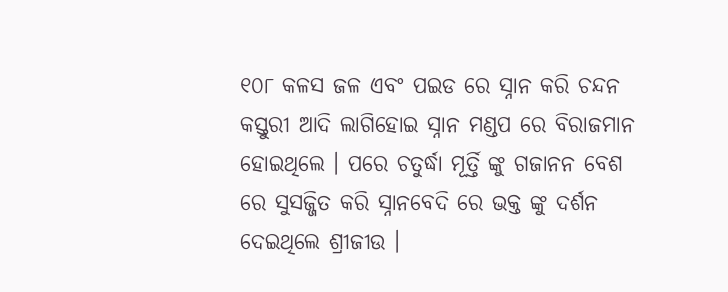୧୦୮ କଳସ ଜଳ ଏବଂ ପଇଡ ରେ ସ୍ନାନ କରି ଚନ୍ଦନ କସ୍ତୁରୀ ଆଦି ଲାଗିହୋଇ ସ୍ନାନ ମଣ୍ଡପ ରେ ବିରାଜମାନ ହୋଇଥିଲେ । ପରେ ଚତୁର୍ଦ୍ଧା ମୂର୍ତ୍ତି ଙ୍କୁ ଗଜାନନ ବେଶ ରେ ସୁସଜ୍ଜିତ କରି ସ୍ନାନବେଦି ରେ ଭକ୍ତ ଙ୍କୁ ଦର୍ଶନ ଦେଇଥିଲେ ଶ୍ରୀଜୀଉ ।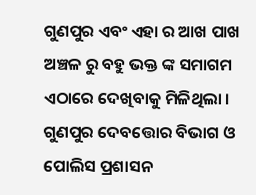ଗୁଣପୁର ଏବଂ ଏହା ର ଆଖ ପାଖ ଅଞ୍ଚଳ ରୁ ବହୁ ଭକ୍ତ ଙ୍କ ସମାଗମ ଏଠାରେ ଦେଖିବାକୁ ମିଳିଥିଲା । ଗୁଣପୁର ଦେବତ୍ତୋର ବିଭାଗ ଓ ପୋଲିସ ପ୍ରଶାସନ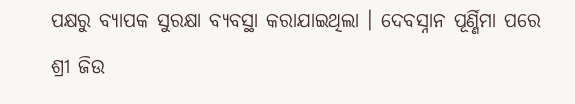ପକ୍ଷରୁ ବ୍ୟାପକ ସୁରକ୍ଷା ବ୍ୟବସ୍ଥା କରାଯାଇଥିଲା । ଦେବସ୍ନାନ ପୂର୍ଣ୍ଣିମା ପରେ ଶ୍ରୀ ଜିଉ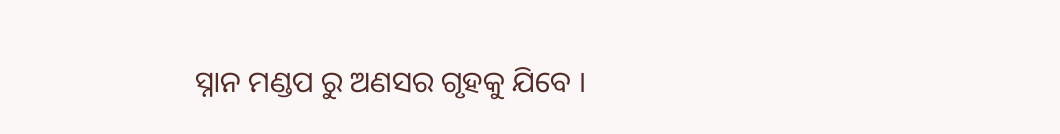ସ୍ନାନ ମଣ୍ଡପ ରୁ ଅଣସର ଗୃହକୁ ଯିବେ ।